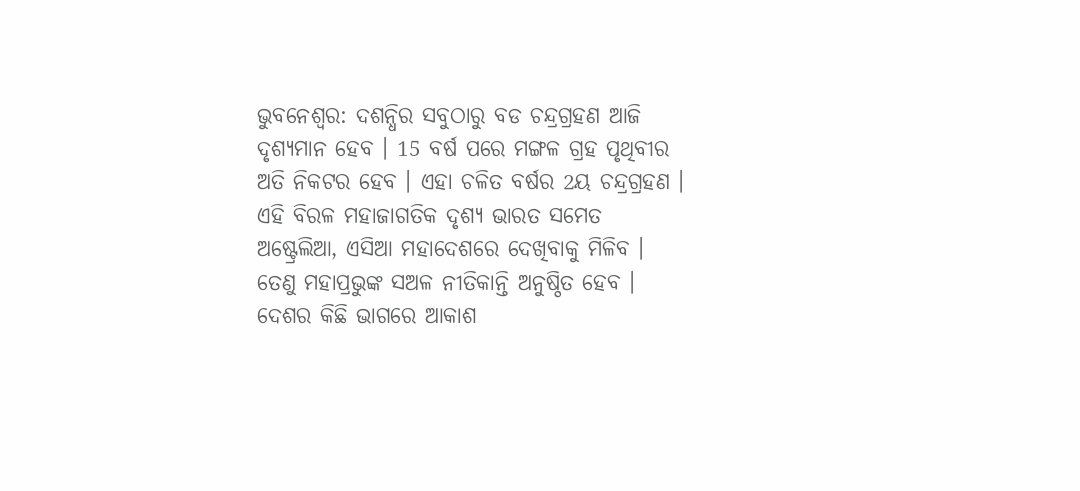ଭୁବନେଶ୍ବର: ଦଶନ୍ଧିର ସବୁଠାରୁ ବଡ ଚନ୍ଦ୍ରଗ୍ରହଣ ଆଜି ଦୃଶ୍ୟମାନ ହେବ । 15 ବର୍ଷ ପରେ ମଙ୍ଗଳ ଗ୍ରହ ପୃଥିବୀର ଅତି ନିକଟର ହେବ । ଏହା ଚଳିତ ବର୍ଷର 2ୟ ଚନ୍ଦ୍ରଗ୍ରହଣ । ଏହି ବିରଳ ମହାଜାଗତିକ ଦୃଶ୍ୟ ଭାରତ ସମେତ ଅଷ୍ଟ୍ରେଲିଆ, ଏସିଆ ମହାଦେଶରେ ଦେଖିବାକୁ ମିଳିବ । ତେଣୁ ମହାପ୍ରଭୁଙ୍କ ସଅଳ ନୀତିକାନ୍ତି ଅନୁଷ୍ଠିତ ହେବ ।
ଦେଶର କିଛି ଭାଗରେ ଆକାଶ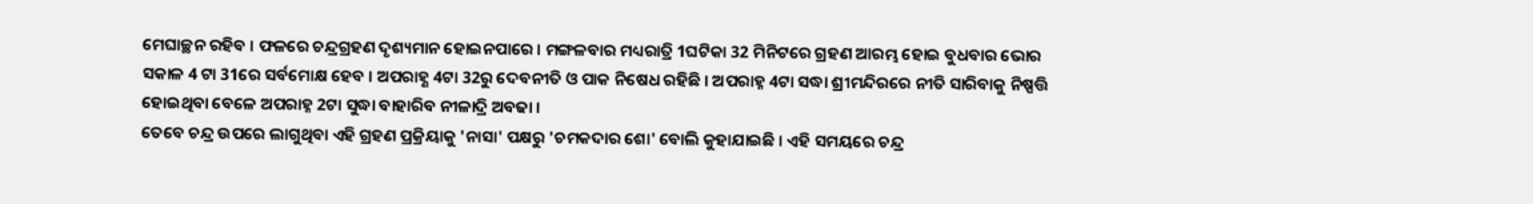ମେଘାଚ୍ଛନ ରହିବ । ଫଳରେ ଚନ୍ଦ୍ରଗ୍ରହଣ ଦୃଶ୍ୟମାନ ହୋଇନପାରେ । ମଙ୍ଗଳବାର ମଧ୍ୟରାତ୍ରି 1ଘଟିକା 32 ମିନିଟରେ ଗ୍ରହଣ ଆରମ୍ଭ ହୋଇ ବୁଧବାର ଭୋର ସକାଳ 4 ଟା 31ରେ ସର୍ବମୋକ୍ଷ ହେବ । ଅପରାହ୍ଣ 4ଟା 32ରୁ ଦେବନୀତି ଓ ପାକ ନିଷେଧ ରହିଛି । ଅପରାହ୍ନ 4ଟା ସଦ୍ଧା ଶ୍ରୀମନ୍ଦିରରେ ନୀତି ସାରିବାକୁ ନିଷ୍ପତ୍ତି ହୋଇଥିବା ବେଳେ ଅପରାହ୍ନ 2ଟା ସୁଦ୍ଧା ବାହାରିବ ନୀଳାଦ୍ରି ଅବଢା ।
ତେବେ ଚନ୍ଦ୍ର ଉପରେ ଲାଗୁଥିବା ଏହି ଗ୍ରହଣ ପ୍ରକ୍ରିୟାକୁ 'ନାସା' ପକ୍ଷରୁ 'ଚମକଦାର ଶୋ' ବୋଲି କୁହାଯାଇଛି । ଏହି ସମୟରେ ଚନ୍ଦ୍ର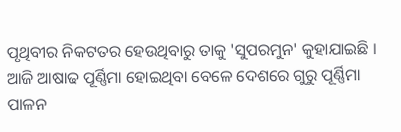ପୃଥିବୀର ନିକଟତର ହେଉଥିବାରୁ ତାକୁ 'ସୁପରମୁନ' କୁହାଯାଇଛି । ଆଜି ଆଷାଢ ପୂର୍ଣ୍ଣିମା ହୋଇଥିବା ବେଳେ ଦେଶରେ ଗୁରୁ ପୂର୍ଣ୍ଣିମା ପାଳନ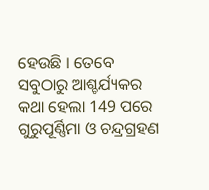ହେଉଛି । ତେବେ ସବୁଠାରୁ ଆଶ୍ଚର୍ଯ୍ୟକର କଥା ହେଲା 149 ପରେ ଗୁରୁପୂର୍ଣ୍ଣିମା ଓ ଚନ୍ଦ୍ରଗ୍ରହଣ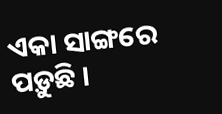ଏକା ସାଙ୍ଗରେ ପଡ଼ୁଛି ।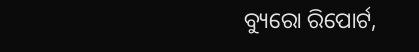ବ୍ୟୁରୋ ରିପୋର୍ଟ,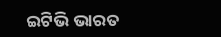ଇଟିଭି ଭାରତ